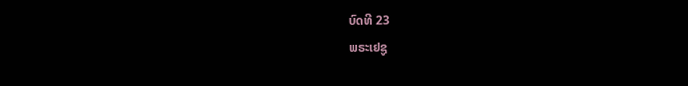ບົດທີ 23
ພຣະເຢຊູ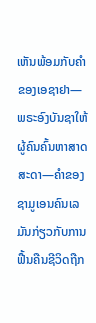ເຫັນພ້ອມກັບຄຳຂອງເອຊາຢາ—ພຣະອົງບັນຊາໃຫ້ຜູ້ຄົນຄົ້ນຫາສາດສະດາ—ຄຳຂອງຊາມູເອນຄົນເລມັນກ່ຽວກັບການຟື້ນຄືນຊີວິດຖືກ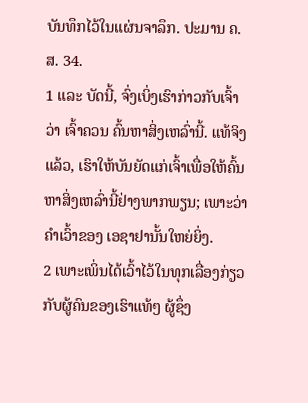ບັນທຶກໄວ້ໃນແຜ່ນຈາລຶກ. ປະມານ ຄ.ສ. 34.
1 ແລະ ບັດນີ້, ຈົ່ງເບິ່ງເຮົາກ່າວກັບເຈົ້າວ່າ ເຈົ້າຄວນ ຄົ້ນຫາສິ່ງເຫລົ່ານີ້. ແທ້ຈິງແລ້ວ, ເຮົາໃຫ້ບັນຍັດແກ່ເຈົ້າເພື່ອໃຫ້ຄົ້ນຫາສິ່ງເຫລົ່ານີ້ຢ່າງພາກພຽນ; ເພາະວ່າຄຳເວົ້າຂອງ ເອຊາຢານັ້ນໃຫຍ່ຍິ່ງ.
2 ເພາະເພິ່ນໄດ້ເວົ້າໄວ້ໃນທຸກເລື່ອງກ່ຽວກັບຜູ້ຄົນຂອງເຮົາແທ້ໆ ຜູ້ຊຶ່ງ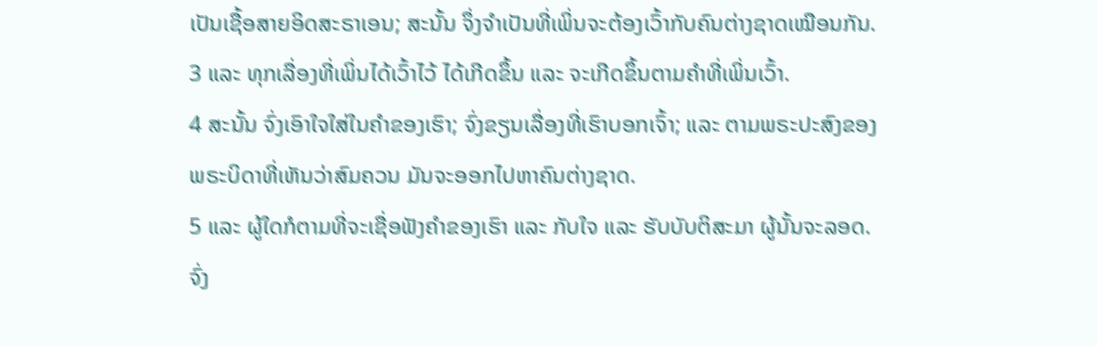ເປັນເຊື້ອສາຍອິດສະຣາເອນ; ສະນັ້ນ ຈຶ່ງຈຳເປັນທີ່ເພິ່ນຈະຕ້ອງເວົ້າກັບຄົນຕ່າງຊາດເໝືອນກັນ.
3 ແລະ ທຸກເລື່ອງທີ່ເພິ່ນໄດ້ເວົ້າໄວ້ ໄດ້ເກີດຂຶ້ນ ແລະ ຈະເກີດຂຶ້ນຕາມຄຳທີ່ເພິ່ນເວົ້າ.
4 ສະນັ້ນ ຈົ່ງເອົາໃຈໃສ່ໃນຄຳຂອງເຮົາ; ຈົ່ງຂຽນເລື່ອງທີ່ເຮົາບອກເຈົ້າ; ແລະ ຕາມພຣະປະສົງຂອງພຣະບິດາທີ່ເຫັນວ່າສົມຄວນ ມັນຈະອອກໄປຫາຄົນຕ່າງຊາດ.
5 ແລະ ຜູ້ໃດກໍຕາມທີ່ຈະເຊື່ອຟັງຄຳຂອງເຮົາ ແລະ ກັບໃຈ ແລະ ຮັບບັບຕິສະມາ ຜູ້ນັ້ນຈະລອດ. ຈົ່ງ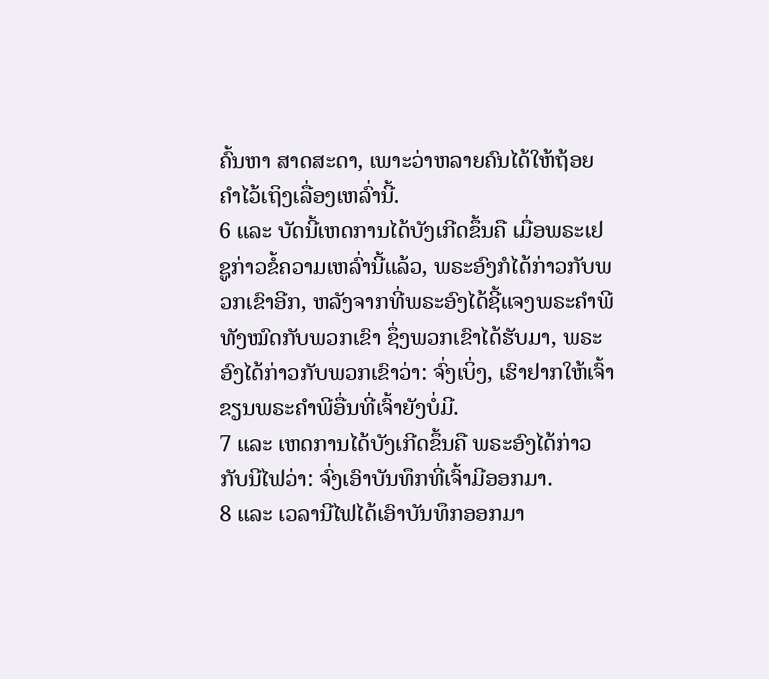ຄົ້ນຫາ ສາດສະດາ, ເພາະວ່າຫລາຍຄົນໄດ້ໃຫ້ຖ້ອຍຄຳໄວ້ເຖິງເລື່ອງເຫລົ່ານີ້.
6 ແລະ ບັດນີ້ເຫດການໄດ້ບັງເກີດຂຶ້ນຄື ເມື່ອພຣະເຢຊູກ່າວຂໍ້ຄວາມເຫລົ່ານີ້ແລ້ວ, ພຣະອົງກໍໄດ້ກ່າວກັບພວກເຂົາອີກ, ຫລັງຈາກທີ່ພຣະອົງໄດ້ຊີ້ແຈງພຣະຄຳພີທັງໝົດກັບພວກເຂົາ ຊຶ່ງພວກເຂົາໄດ້ຮັບມາ, ພຣະອົງໄດ້ກ່າວກັບພວກເຂົາວ່າ: ຈົ່ງເບິ່ງ, ເຮົາຢາກໃຫ້ເຈົ້າຂຽນພຣະຄຳພີອື່ນທີ່ເຈົ້າຍັງບໍ່ມີ.
7 ແລະ ເຫດການໄດ້ບັງເກີດຂຶ້ນຄື ພຣະອົງໄດ້ກ່າວກັບນີໄຟວ່າ: ຈົ່ງເອົາບັນທຶກທີ່ເຈົ້າມີອອກມາ.
8 ແລະ ເວລານີໄຟໄດ້ເອົາບັນທຶກອອກມາ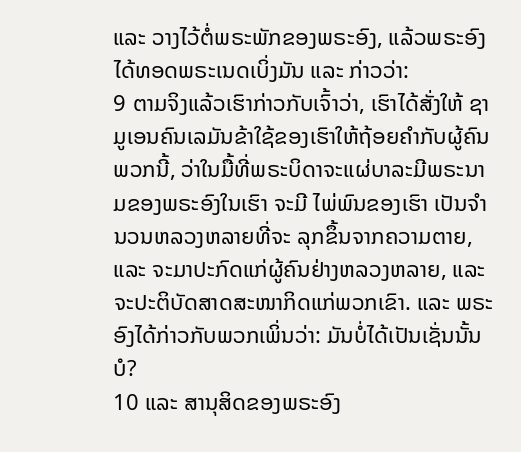ແລະ ວາງໄວ້ຕໍ່ພຣະພັກຂອງພຣະອົງ, ແລ້ວພຣະອົງໄດ້ທອດພຣະເນດເບິ່ງມັນ ແລະ ກ່າວວ່າ:
9 ຕາມຈິງແລ້ວເຮົາກ່າວກັບເຈົ້າວ່າ, ເຮົາໄດ້ສັ່ງໃຫ້ ຊາມູເອນຄົນເລມັນຂ້າໃຊ້ຂອງເຮົາໃຫ້ຖ້ອຍຄຳກັບຜູ້ຄົນພວກນີ້, ວ່າໃນມື້ທີ່ພຣະບິດາຈະແຜ່ບາລະມີພຣະນາມຂອງພຣະອົງໃນເຮົາ ຈະມີ ໄພ່ພົນຂອງເຮົາ ເປັນຈຳນວນຫລວງຫລາຍທີ່ຈະ ລຸກຂຶ້ນຈາກຄວາມຕາຍ, ແລະ ຈະມາປະກົດແກ່ຜູ້ຄົນຢ່າງຫລວງຫລາຍ, ແລະ ຈະປະຕິບັດສາດສະໜາກິດແກ່ພວກເຂົາ. ແລະ ພຣະອົງໄດ້ກ່າວກັບພວກເພິ່ນວ່າ: ມັນບໍ່ໄດ້ເປັນເຊັ່ນນັ້ນບໍ?
10 ແລະ ສານຸສິດຂອງພຣະອົງ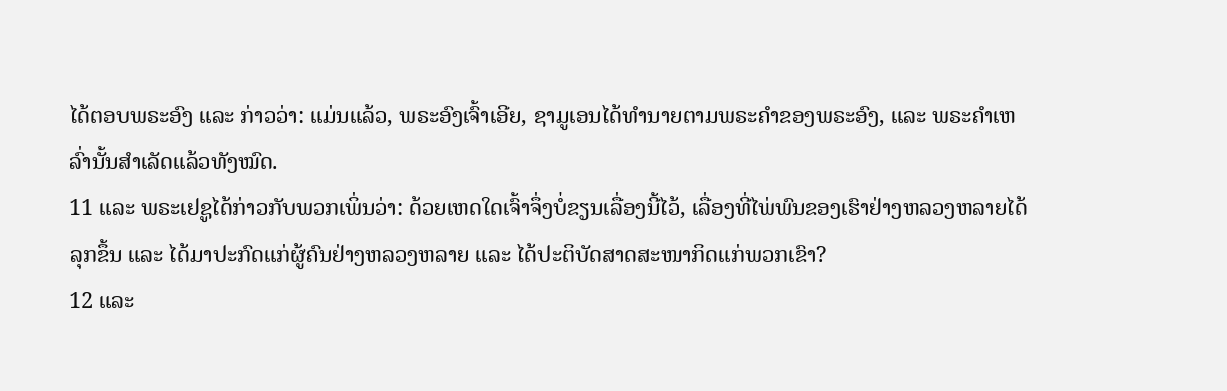ໄດ້ຕອບພຣະອົງ ແລະ ກ່າວວ່າ: ແມ່ນແລ້ວ, ພຣະອົງເຈົ້າເອີຍ, ຊາມູເອນໄດ້ທຳນາຍຕາມພຣະຄຳຂອງພຣະອົງ, ແລະ ພຣະຄຳເຫລົ່ານັ້ນສຳເລັດແລ້ວທັງໝົດ.
11 ແລະ ພຣະເຢຊູໄດ້ກ່າວກັບພວກເພິ່ນວ່າ: ດ້ວຍເຫດໃດເຈົ້າຈຶ່ງບໍ່ຂຽນເລື່ອງນີ້ໄວ້, ເລື່ອງທີ່ໄພ່ພົນຂອງເຮົາຢ່າງຫລວງຫລາຍໄດ້ລຸກຂຶ້ນ ແລະ ໄດ້ມາປະກົດແກ່ຜູ້ຄົນຢ່າງຫລວງຫລາຍ ແລະ ໄດ້ປະຕິບັດສາດສະໜາກິດແກ່ພວກເຂົາ?
12 ແລະ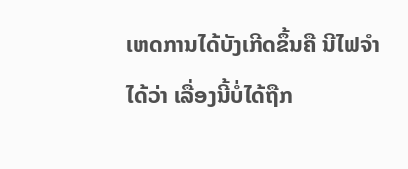ເຫດການໄດ້ບັງເກີດຂຶ້ນຄື ນີໄຟຈຳໄດ້ວ່າ ເລື່ອງນີ້ບໍ່ໄດ້ຖືກ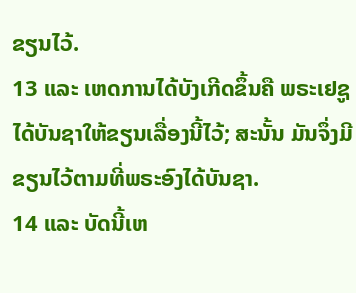ຂຽນໄວ້.
13 ແລະ ເຫດການໄດ້ບັງເກີດຂຶ້ນຄື ພຣະເຢຊູໄດ້ບັນຊາໃຫ້ຂຽນເລື່ອງນີ້ໄວ້; ສະນັ້ນ ມັນຈຶ່ງມີຂຽນໄວ້ຕາມທີ່ພຣະອົງໄດ້ບັນຊາ.
14 ແລະ ບັດນີ້ເຫ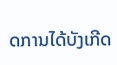ດການໄດ້ບັງເກີດ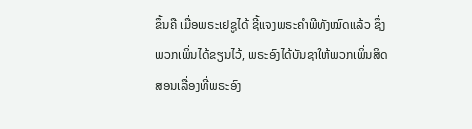ຂຶ້ນຄື ເມື່ອພຣະເຢຊູໄດ້ ຊີ້ແຈງພຣະຄຳພີທັງໝົດແລ້ວ ຊຶ່ງພວກເພິ່ນໄດ້ຂຽນໄວ້, ພຣະອົງໄດ້ບັນຊາໃຫ້ພວກເພິ່ນສິດສອນເລື່ອງທີ່ພຣະອົງ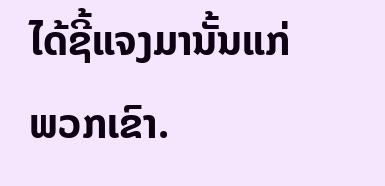ໄດ້ຊີ້ແຈງມານັ້ນແກ່ພວກເຂົາ.